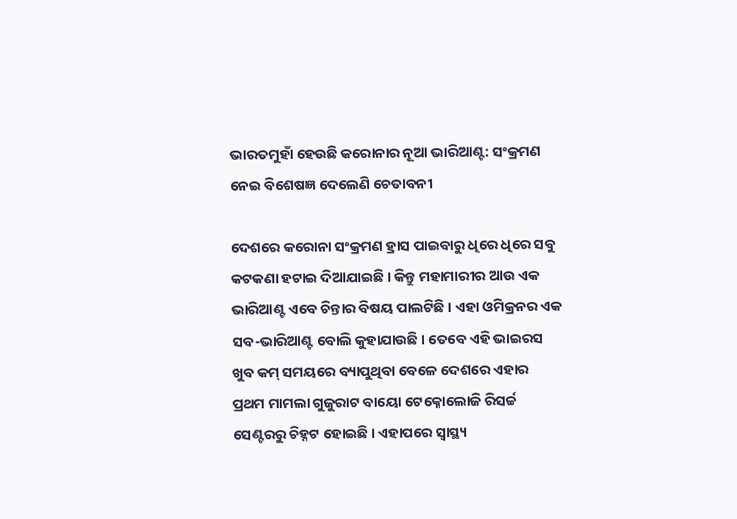ଭାରତମୁହାଁ ହେଉଛି କରୋନାର ନୂଆ ଭାରିଆଣ୍ଟ: ସଂକ୍ରମଣ ନେଇ ବିଶେଷଜ୍ଞ ଦେଲେଣି ଚେତାବନୀ

ଦେଶରେ କରୋନା ସଂକ୍ରମଣ ହ୍ରାସ ପାଇବାରୁ ଧିରେ ଧିରେ ସବୁ କଟକଣା ହଟାଇ ଦିଆଯାଇଛି । କିନ୍ତୁ ମହାମାରୀର ଆଉ ଏକ ଭାରିଆଣ୍ଟ ଏବେ ଚିନ୍ତାର ବିଷୟ ପାଲଟିଛି । ଏହା ଓମିକ୍ରନର ଏକ ସବ-ଭାରିଆଣ୍ଟ ବୋଲି କୁହାଯାଉଛି । ତେବେ ଏହି ଭାଇରସ ଖୁବ କମ୍ ସମୟରେ ବ୍ୟାପୁଥିବା ବେଳେ ଦେଶରେ ଏହାର ପ୍ରଥମ ମାମଲା ଗୁଜୁରାଟ ବାୟୋ ଟେକ୍ନୋଲୋଜି ରିସର୍ଚ୍ଚ ସେଣ୍ଟରରୁ ଚିହ୍ନଟ ହୋଇଛି । ଏହାପରେ ସ୍ୱାସ୍ଥ୍ୟ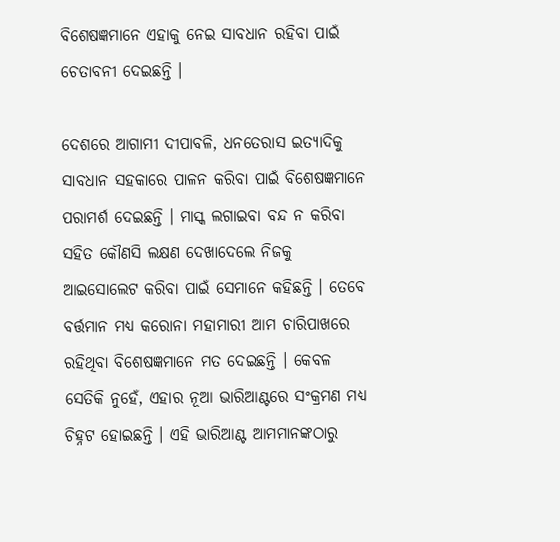ବିଶେଷଜ୍ଞମାନେ ଏହାକୁ ନେଇ ସାବଧାନ ରହିବା ପାଇଁ ଚେତାବନୀ ଦେଇଛନ୍ତି ।

ଦେଶରେ ଆଗାମୀ ଦୀପାବଳି, ଧନତେରାସ ଇତ୍ୟାଦିକୁ ସାବଧାନ ସହକାରେ ପାଳନ କରିବା ପାଇଁ ବିଶେଷଜ୍ଞମାନେ ପରାମର୍ଶ ଦେଇଛନ୍ତି । ମାସ୍କ ଲଗାଇବା ବନ୍ଦ ନ କରିବା ସହିତ କୌଣସି ଲକ୍ଷଣ ଦେଖାଦେଲେ ନିଜକୁ ଆଇସୋଲେଟ କରିବା ପାଇଁ ସେମାନେ କହିଛନ୍ତି । ତେବେ ବର୍ତ୍ତମାନ ମଧ୍ୟ କରୋନା ମହାମାରୀ ଆମ ଚାରିପାଖରେ ରହିଥିବା ବିଶେଷଜ୍ଞମାନେ ମତ ଦେଇଛନ୍ତି । କେବଳ ସେତିକି ନୁହେଁ, ଏହାର ନୂଆ ଭାରିଆଣ୍ଟରେ ସଂକ୍ରମଣ ମଧ୍ୟ ଚିହ୍ନଟ ହୋଇଛନ୍ତି । ଏହି ଭାରିଆଣ୍ଟ ଆମମାନଙ୍କଠାରୁ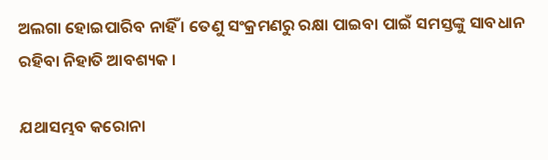ଅଲଗା ହୋଇପାରିବ ନାହିଁ । ତେଣୁ ସଂକ୍ରମଣରୁ ରକ୍ଷା ପାଇବା ପାଇଁ ସମସ୍ତଙ୍କୁ ସାବଧାନ ରହିବା ନିହାତି ଆବଶ୍ୟକ ।

ଯଥାସମ୍ଭବ କରୋନା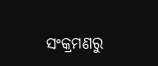ସଂକ୍ରମଣରୁ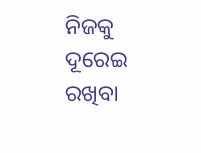ନିଜକୁ ଦୂରେଇ ରଖିବା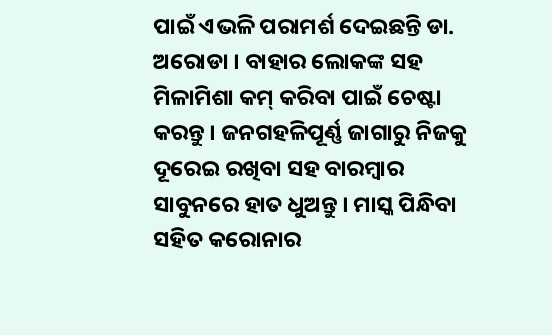ପାଇଁ ଏଭଳି ପରାମର୍ଶ ଦେଇଛନ୍ତି ଡା. ଅରୋଡା । ବାହାର ଲୋକଙ୍କ ସହ ମିଳାମିଶା କମ୍ କରିବା ପାଇଁ ଚେଷ୍ଟା କରନ୍ତୁ । ଜନଗହଳିପୂର୍ଣ୍ଣ ଜାଗାରୁ ନିଜକୁ ଦୂରେଇ ରଖିବା ସହ ବାରମ୍ବାର ସାବୁନରେ ହାତ ଧୁଅନ୍ତୁ । ମାସ୍କ ପିନ୍ଧିବା ସହିତ କରୋନାର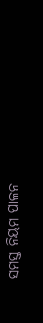ସମସ୍ତ ନିୟମ ପାଳନ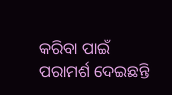କରିବା ପାଇଁ ପରାମର୍ଶ ଦେଇଛନ୍ତି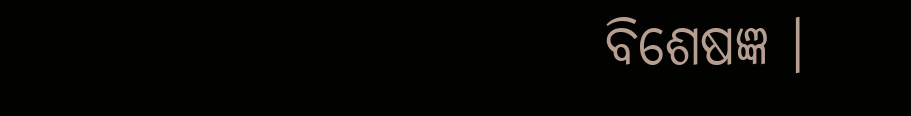ବିଶେଷଜ୍ଞ ।